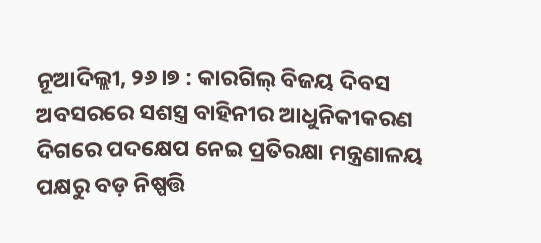ନୂଆଦିଲ୍ଲୀ, ୨୬।୭ : କାରଗିଲ୍ ବିଜୟ ଦିବସ ଅବସରରେ ସଶସ୍ତ୍ର ବାହିନୀର ଆଧୁନିକୀକରଣ ଦିଗରେ ପଦକ୍ଷେପ ନେଇ ପ୍ରତିରକ୍ଷା ମନ୍ତ୍ରଣାଳୟ ପକ୍ଷରୁ ବଡ଼ ନିଷ୍ପତ୍ତି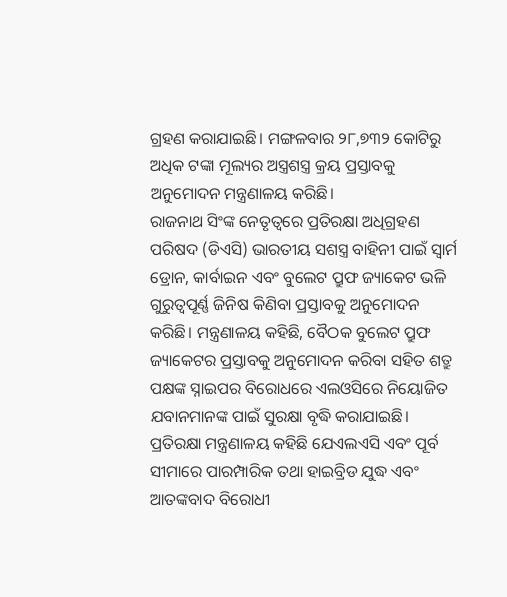ଗ୍ରହଣ କରାଯାଇଛି। ମଙ୍ଗଳବାର ୨୮,୭୩୨ କୋଟିରୁ ଅଧିକ ଟଙ୍କା ମୂଲ୍ୟର ଅସ୍ତ୍ରଶସ୍ତ୍ର କ୍ରୟ ପ୍ରସ୍ତାବକୁ ଅନୁମୋଦନ ମନ୍ତ୍ରଣାଳୟ କରିଛି।
ରାଜନାଥ ସିଂଙ୍କ ନେତୃତ୍ୱରେ ପ୍ରତିରକ୍ଷା ଅଧିଗ୍ରହଣ ପରିଷଦ (ଡିଏସି) ଭାରତୀୟ ସଶସ୍ତ୍ର ବାହିନୀ ପାଇଁ ସ୍ବାର୍ମ ଡ୍ରୋନ, କାର୍ବାଇନ ଏବଂ ବୁଲେଟ ପ୍ରୁଫ ଜ୍ୟାକେଟ ଭଳି ଗୁରୁତ୍ୱପୂର୍ଣ୍ଣ ଜିନିଷ କିଣିବା ପ୍ରସ୍ତାବକୁ ଅନୁମୋଦନ କରିଛି। ମନ୍ତ୍ରଣାଳୟ କହିଛି, ବୈଠକ ବୁଲେଟ ପ୍ରୁଫ ଜ୍ୟାକେଟର ପ୍ରସ୍ତାବକୁ ଅନୁମୋଦନ କରିବା ସହିତ ଶତ୍ରୁ ପକ୍ଷଙ୍କ ସ୍ନାଇପର ବିରୋଧରେ ଏଲଓସିରେ ନିୟୋଜିତ ଯବାନମାନଙ୍କ ପାଇଁ ସୁରକ୍ଷା ବୃଦ୍ଧି କରାଯାଇଛି।
ପ୍ରତିରକ୍ଷା ମନ୍ତ୍ରଣାଳୟ କହିଛି ଯେଏଲଏସି ଏବଂ ପୂର୍ବ ସୀମାରେ ପାରମ୍ପାରିକ ତଥା ହାଇବ୍ରିଡ ଯୁଦ୍ଧ ଏବଂ ଆତଙ୍କବାଦ ବିରୋଧୀ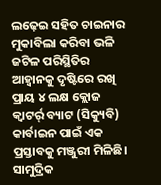ଲଢ଼େଇ ସହିତ ଚାଇନାର ମୁକାବିଲା କରିବା ଭଳି ଜଟିଳ ପରିସ୍ଥିତିର ଆହ୍ବାନକୁ ଦୃଷ୍ଟିରେ ରଖି ପ୍ରାୟ ୪ ଲକ୍ଷ କ୍ଲୋଜ କ୍ୱାଟର୍ର୍ ବ୍ୟାଟ (ସିକ୍ୟୁବି) କାର୍ବାଇନ ପାଇଁ ଏକ ପ୍ରସ୍ତାବକୁ ମଞ୍ଜୁରୀ ମିଳିଛି। ସାମୁଦ୍ରିକ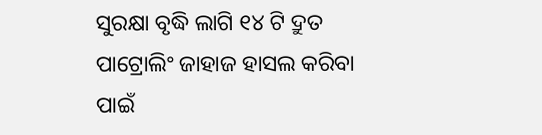ସୁରକ୍ଷା ବୃଦ୍ଧି ଲାଗି ୧୪ ଟି ଦ୍ରୁତ ପାଟ୍ରୋଲିଂ ଜାହାଜ ହାସଲ କରିବା ପାଇଁ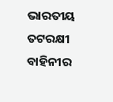ଭାରତୀୟ ତଟରକ୍ଷୀ ବାହିନୀର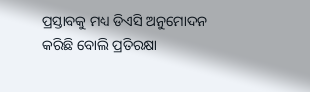ପ୍ରସ୍ତାବକୁ ମଧ୍ୟ ଡିଏସି ଅନୁମୋଦନ କରିଛି ବୋଲି ପ୍ରତିରକ୍ଷା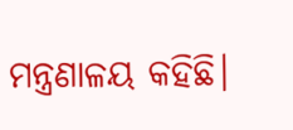ମନ୍ତ୍ରଣାଳୟ କହିଛି।